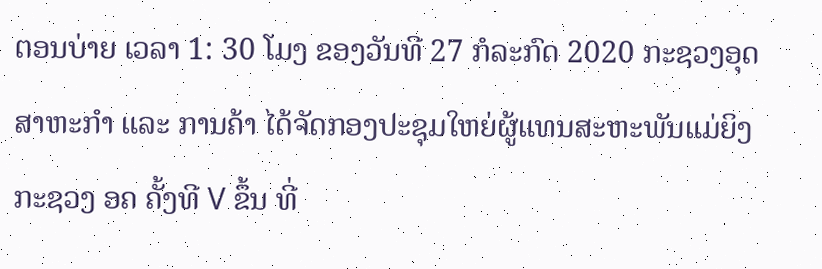ຕອນບ່າຍ ເວລາ 1: 30 ໂມງ ຂອງວັນທີ 27 ກໍລະກົດ 2020 ກະຊວງອຸດສາຫະກໍາ ແລະ ການຄ້າ ໄດ້ຈັດກອງປະຊຸມໃຫຍ່ຜູ້ແທນສະຫະພັນແມ່ຍິງ ກະຊວງ ອຄ ຄັ້ງທີ V ຂຶ້ນ ທີ່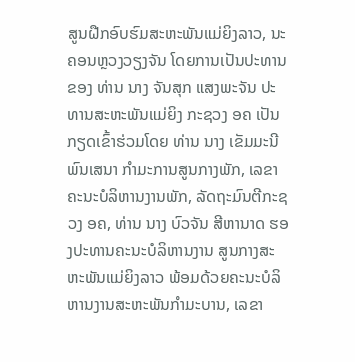ສູນຝືກອົບຮົມສະຫະພັນແມ່ຍິງລາວ, ນະຄອນຫຼວງວຽງຈັນ ໂດຍການເປັນປະທານຂອງ ທ່ານ ນາງ ຈັນສຸກ ແສງພະຈັນ ປະທານສະຫະພັນແມ່ຍິງ ກະຊວງ ອຄ ເປັນກຽດເຂົ້າຮ່ວມໂດຍ ທ່ານ ນາງ ເຂັມມະນີ ພົນເສນາ ກຳມະການສູນກາງພັກ, ເລຂາຄະນະບໍລິຫານງານພັກ, ລັດຖະມົນຕີກະຊວງ ອຄ, ທ່ານ ນາງ ບົວຈັນ ສີຫານາດ ຮອງປະທານຄະນະບໍລິຫານງານ ສູນກາງສະຫະພັນແມ່ຍິງລາວ ພ້ອມດ້ວຍຄະນະບໍລິຫານງານສະຫະພັນກຳມະບານ, ເລຂາ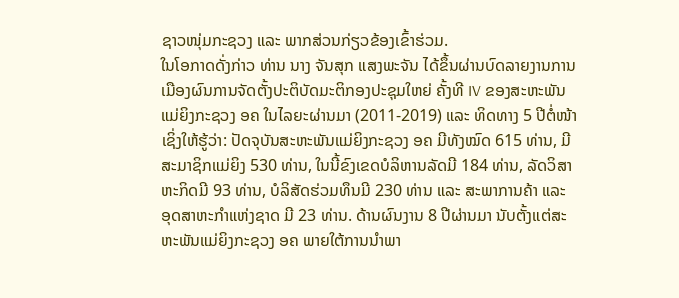ຊາວໜຸ່ມກະຊວງ ແລະ ພາກສ່ວນກ່ຽວຂ້ອງເຂົ້າຮ່ວມ.
ໃນໂອກາດດັ່ງກ່າວ ທ່ານ ນາງ ຈັນສຸກ ແສງພະຈັນ ໄດ້ຂຶ້ນຜ່ານບົດລາຍງານການເມືອງຜົນການຈັດຕັ້ງປະຕິບັດມະຕິກອງປະຊຸມໃຫຍ່ ຄັ້ງທີ IV ຂອງສະຫະພັນແມ່ຍິງກະຊວງ ອຄ ໃນໄລຍະຜ່ານມາ (2011-2019) ແລະ ທິດທາງ 5 ປີຕໍ່ໜ້າ ເຊິ່ງໃຫ້ຮູ້ວ່າ: ປັດຈຸບັນສະຫະພັນແມ່ຍິງກະຊວງ ອຄ ມີທັງໝົດ 615 ທ່ານ, ມີສະມາຊິກແມ່ຍິງ 530 ທ່ານ, ໃນນີ້ຂົງເຂດບໍລິຫານລັດມີ 184 ທ່ານ, ລັດວິສາຫະກິດມີ 93 ທ່ານ, ບໍລິສັດຮ່ວມທຶນມີ 230 ທ່ານ ແລະ ສະພາການຄ້າ ແລະ ອຸດສາຫະກໍາແຫ່ງຊາດ ມີ 23 ທ່ານ. ດ້ານຜົນງານ 8 ປີຜ່ານມາ ນັບຕັ້ງແຕ່ສະຫະພັນແມ່ຍິງກະຊວງ ອຄ ພາຍໃຕ້ການນຳພາ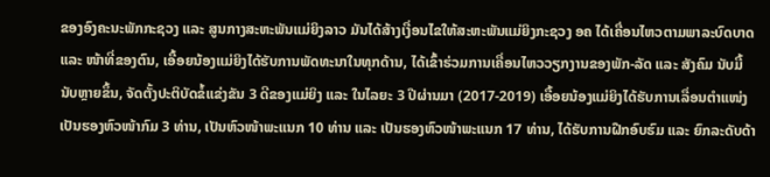ຂອງອົງຄະນະພັກກະຊວງ ແລະ ສູນກາງສະຫະພັນແມ່ຍິງລາວ ມັນໄດ້ສ້າງເງື່ອນໄຂໃຫ້ສະຫະພັນແມ່ຍິງກະຊວງ ອຄ ໄດ້ເຄື່ອນໄຫວຕາມພາລະບົດບາດ ແລະ ໜ້າທີ່ຂອງຕົນ, ເອື້ອຍນ້ອງແມ່ຍິງໄດ້ຮັບການພັດທະນາໃນທຸກດ້ານ, ໄດ້ເຂົ້າຮ່ວມການເຄື່ອນໄຫວວຽກງານຂອງພັກ-ລັດ ແລະ ສັງຄົມ ນັບມື້ນັບຫຼາຍຂຶ້ນ, ຈັດຕັ້ງປະຕິບັດຂໍ້ແຂ່ງຂັນ 3 ດີຂອງແມ່ຍິງ ແລະ ໃນໄລຍະ 3 ປີຜ່ານມາ (2017-2019) ເອື້ອຍນ້ອງແມ່ຍິງໄດ້ຮັບການເລື່ອນຕໍາແໜ່ງເປັນຮອງຫົວໜ້າກົມ 3 ທ່ານ, ເປັນຫົວໜ້າພະແນກ 10 ທ່ານ ແລະ ເປັນຮອງຫົວໜ້າພະແນກ 17 ທ່ານ, ໄດ້ຮັບການຝືກອົບຮົມ ແລະ ຍົກລະດັບດ້າ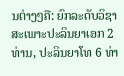ນຕ່າງໆຄື: ຍົກລະດັບວິຊາສະເພາະປະລິນຍາເອກ 2 ທ່ານ, ປະລິນຍາໂທ 6 ທ່າ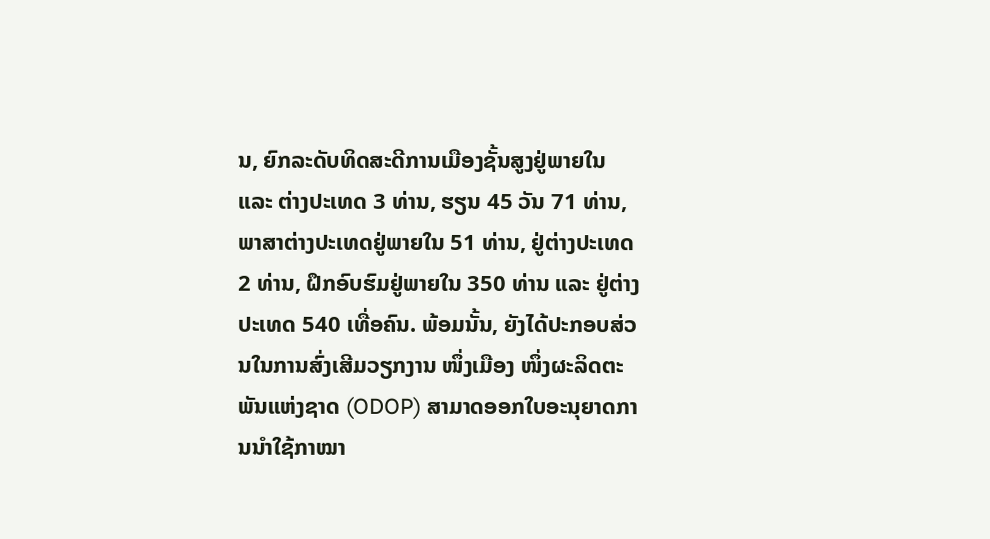ນ, ຍົກລະດັບທິດສະດີການເມືອງຊັ້ນສູງຢູ່ພາຍໃນ ແລະ ຕ່າງປະເທດ 3 ທ່ານ, ຮຽນ 45 ວັນ 71 ທ່ານ, ພາສາຕ່າງປະເທດຢູ່ພາຍໃນ 51 ທ່ານ, ຢູ່ຕ່າງປະເທດ 2 ທ່ານ, ຝຶກອົບຮົມຢູ່ພາຍໃນ 350 ທ່ານ ແລະ ຢູ່ຕ່າງປະເທດ 540 ເທື່ອຄົນ. ພ້ອມນັ້ນ, ຍັງໄດ້ປະກອບສ່ວນໃນການສົ່ງເສີມວຽກງານ ໜຶ່ງເມືອງ ໜຶ່ງຜະລິດຕະພັນແຫ່ງຊາດ (ODOP) ສາມາດອອກໃບອະນຸຍາດການນໍາໃຊ້ກາໝາ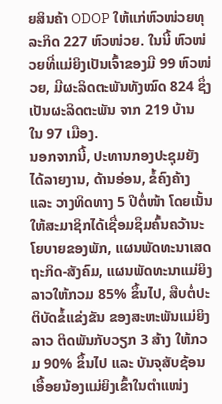ຍສິນຄ້າ ODOP ໃຫ້ແກ່ຫົວໜ່ວຍທຸລະກິດ 227 ຫົວໜ່ວຍ. ໃນນີ້ ຫົວໜ່ວຍທີ່ແມ່ຍິງເປັນເຈົ້າຂອງມີ 99 ຫົວໜ່ວຍ, ມີຜະລິດຕະພັນທັງໝົດ 824 ຊຶ່ງເປັນຜະລິດຕະພັນ ຈາກ 219 ບ້ານ ໃນ 97 ເມືອງ.
ນອກຈາກນີ້, ປະທານກອງປະຊຸມຍັງໄດ້ລາຍງານ, ດ້ານອ່ອນ, ຂໍ້ຄົງຄ້າງ ແລະ ວາງທິດທາງ 5 ປີຕໍ່ໜ້າ ໂດຍເນັ້ນໃຫ້ສະມາຊິກໄດ້ເຊື່ອມຊຶມຄົ້ນຄວ້ານະໂຍບາຍຂອງພັກ, ແຜນພັດທະນາເສດຖະກິດ-ສັງຄົມ, ແຜນພັດທະນາແມ່ຍິງລາວໃຫ້ກວມ 85% ຂຶ້ນໄປ, ສືບຕໍ່ປະຕິບັດຂໍ້ແຂ່ງຂັນ ຂອງສະຫະພັນແມ່ຍິງລາວ ຕິດພັນກັບວຽກ 3 ສ້າງ ໃຫ້ກວມ 90% ຂຶ້ນໄປ ແລະ ບັນຈຸສັບຊ້ອນເອື້ອຍນ້ອງແມ່ຍິງເຂົ້າໃນຕໍາແໜ່ງ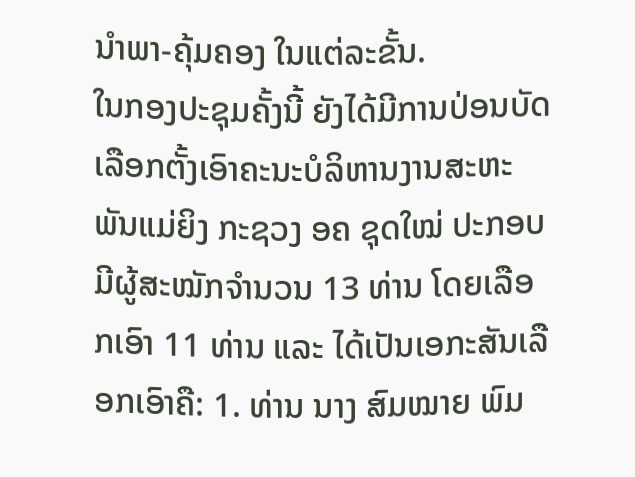ນໍາພາ-ຄຸ້ມຄອງ ໃນແຕ່ລະຂັ້ນ.
ໃນກອງປະຊຸມຄັ້ງນີ້ ຍັງໄດ້ມີການປ່ອນບັດເລືອກຕັ້ງເອົາຄະນະບໍລິຫານງານສະຫະພັນແມ່ຍິງ ກະຊວງ ອຄ ຊຸດໃໝ່ ປະກອບມີຜູ້ສະໝັກຈຳນວນ 13 ທ່ານ ໂດຍເລືອກເອົາ 11 ທ່ານ ແລະ ໄດ້ເປັນເອກະສັນເລືອກເອົາຄື: 1. ທ່ານ ນາງ ສົມໝາຍ ພົມ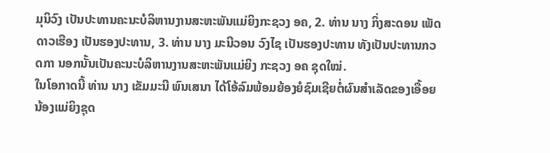ມຸນິວົງ ເປັນປະທານຄະນະບໍລິຫານງານສະຫະພັນແມ່ຍິງກະຊວງ ອຄ, 2. ທ່ານ ນາງ ກິ່ງສະດອນ ເພັດດາວເຮືອງ ເປັນຮອງປະທານ, 3. ທ່ານ ນາງ ມະນີວອນ ວົງໄຊ ເປັນຮອງປະທານ ທັງເປັນປະທານກວດກາ ນອກນັ້ນເປັນຄະນະບໍລິຫານງານສະຫະພັນແມ່ຍິງ ກະຊວງ ອຄ ຊຸດໃໝ່.
ໃນໂອກາດນີ້ ທ່ານ ນາງ ເຂັມມະນີ ພົນເສນາ ໄດ້ໂອ້ລົມພ້ອມຍ້ອງຍໍຊົມເຊີຍຕໍ່ຜົນສໍາເລັດຂອງເອື້ອຍນ້ອງແມ່ຍິງຊຸດ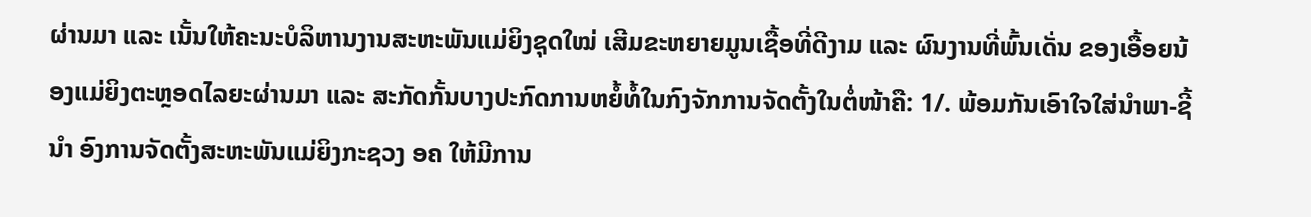ຜ່ານມາ ແລະ ເນັ້ນໃຫ້ຄະນະບໍລິຫານງານສະຫະພັນແມ່ຍິງຊຸດໃໝ່ ເສີມຂະຫຍາຍມູນເຊື້ອທີ່ດີງາມ ແລະ ຜົນງານທີ່ພົ້ນເດັ່ນ ຂອງເອື້ອຍນ້ອງແມ່ຍິງຕະຫຼອດໄລຍະຜ່ານມາ ແລະ ສະກັດກັ້ນບາງປະກົດການຫຍໍ້ທໍ້ໃນກົງຈັກການຈັດຕັ້ງໃນຕໍ່ໜ້າຄື: 1/. ພ້ອມກັນເອົາໃຈໃສ່ນໍາພາ-ຊີ້ນຳ ອົງການຈັດຕັ້ງສະຫະພັນແມ່ຍິງກະຊວງ ອຄ ໃຫ້ມີການ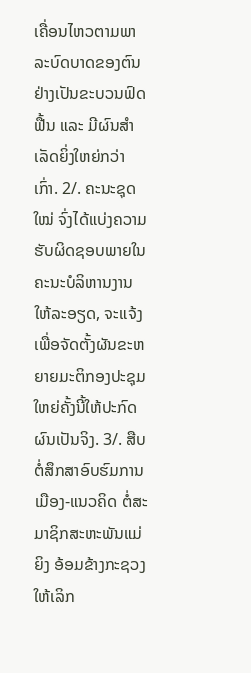ເຄື່ອນໄຫວຕາມພາລະບົດບາດຂອງຕົນຢ່າງເປັນຂະບວນຟົດຟື້ນ ແລະ ມີຜົນສໍາເລັດຍິ່ງໃຫຍ່ກວ່າເກົ່າ. 2/. ຄະນະຊຸດໃໝ່ ຈົ່ງໄດ້ແບ່ງຄວາມຮັບຜິດຊອບພາຍໃນຄະນະບໍລິຫານງານໃຫ້ລະອຽດ, ຈະແຈ້ງ ເພື່ອຈັດຕັ້ງຜັນຂະຫຍາຍມະຕິກອງປະຊຸມໃຫຍ່ຄັ້ງນີ້ໃຫ້ປະກົດຜົນເປັນຈິງ. 3/. ສືບຕໍ່ສຶກສາອົບຮົມການເມືອງ-ແນວຄິດ ຕໍ່ສະມາຊິກສະຫະພັນແມ່ຍິງ ອ້ອມຂ້າງກະຊວງໃຫ້ເລິກ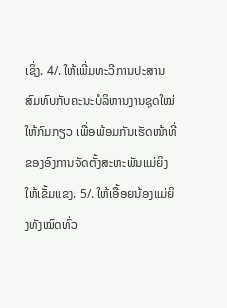ເຊິ່ງ. 4/. ໃຫ້ເພີ່ມທະວີການປະສານສົມທົບກັບຄະນະບໍລິຫານງານຊຸດໃໝ່ໃຫ້ກົມກຽວ ເພື່ອພ້ອມກັນເຮັດໜ້າທີ່ ຂອງອົງການຈັດຕັ້ງສະຫະພັນແມ່ຍິງໃຫ້ເຂັ້ມແຂງ. 5/. ໃຫ້ເອື້ອຍນ້ອງແມ່ຍິງທັງໝົດທົ່ວ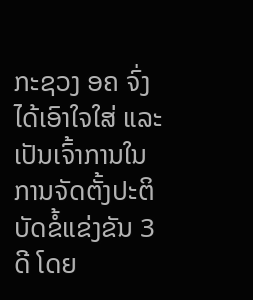ກະຊວງ ອຄ ຈົ່ງໄດ້ເອົາໃຈໃສ່ ແລະ ເປັນເຈົ້າການໃນການຈັດຕັ້ງປະຕິບັດຂໍ້ແຂ່ງຂັນ 3 ດີ ໂດຍ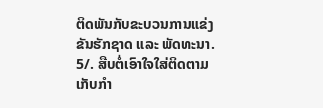ຕິດພັນກັບຂະບວນການແຂ່ງຂັນຮັກຊາດ ແລະ ພັດທະນາ. 5/. ສືບຕໍ່ເອົາໃຈໃສ່ຕິດຕາມເກັບກໍາ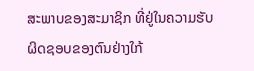ສະພາບຂອງສະມາຊິກ ທີ່ຢູ່ໃນຄວາມຮັບຜິດຊອບຂອງຕົນຢ່າງໃກ້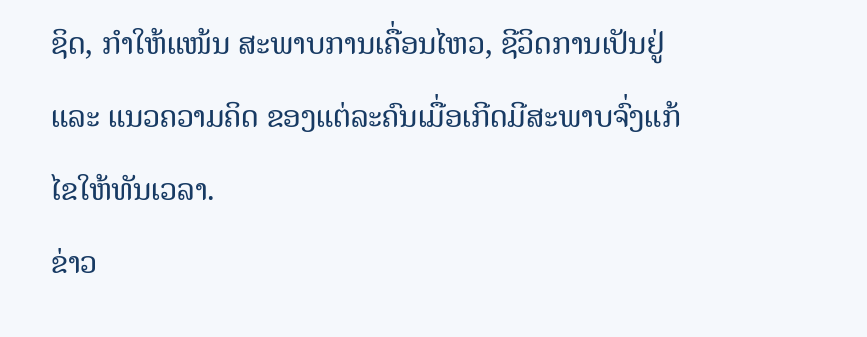ຊິດ, ກຳໃຫ້ແໜ້ນ ສະພາບການເຄື່ອນໄຫວ, ຊີວິດການເປັນຢູ່ ແລະ ແນວຄວາມຄິດ ຂອງແຕ່ລະຄົນເມື່ອເກີດມີສະພາບຈົ່ງແກ້ໄຂໃຫ້ທັນເວລາ.
ຂ່າວ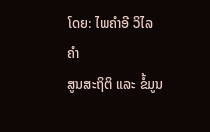ໂດຍ: ໄພຄຳອີ ວິໄລຄຳ
ສູນສະຖິຕິ ແລະ ຂໍ້ມູນ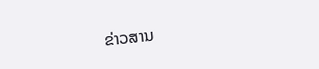ຂ່າວສານ